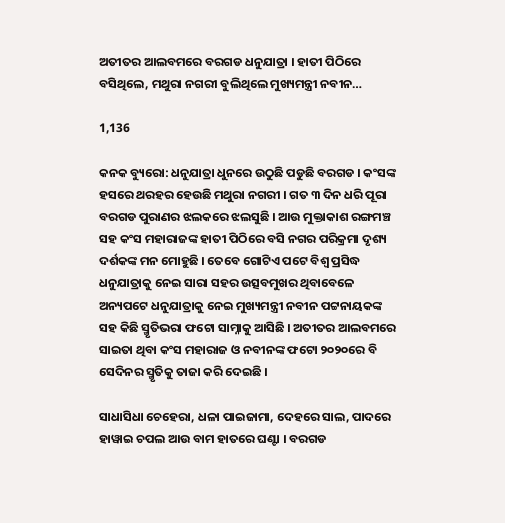ଅତୀତର ଆଲବମରେ ବରଗଡ ଧନୁଯାତ୍ରା । ହାତୀ ପିଠିରେ ବସିଥିଲେ, ମଥୁରା ନଗରୀ ବୁଲିଥିଲେ ମୁଖ୍ୟମନ୍ତ୍ରୀ ନବୀନ…

1,136

କନକ ବ୍ୟୁରୋ: ଧନୁଯାତ୍ରା ଧୁନରେ ଉଠୁଛି ପଡୁଛି ବରଗଡ । କଂସଙ୍କ ହସରେ ଥରହର ହେଉଛି ମଥୁରା ନଗରୀ । ଗତ ୩ ଦିନ ଧରି ପୂରା ବରଗଡ ପୁରାଣର ଝଲକରେ ଝଲସୁଛି । ଆଉ ମୁକ୍ତାକାଶ ରଙ୍ଗମଞ୍ଚ ସହ କଂସ ମହାରାଜଙ୍କ ହାତୀ ପିଠିରେ ବସି ନଗର ପରିକ୍ରମା ଦୃଶ୍ୟ ଦର୍ଶକଙ୍କ ମନ ମୋହୁଛି । ତେବେ ଗୋଟିଏ ପଟେ ବିଶ୍ୱ ପ୍ରସିଦ୍ଧ ଧନୁଯାତ୍ରାକୁ ନେଇ ସାରା ସହର ଉତ୍ସବମୁଖର ଥିବାବେଳେ ଅନ୍ୟପଟେ ଧନୁଯାତ୍ରାକୁ ନେଇ ମୁଖ୍ୟମନ୍ତ୍ରୀ ନବୀନ ପଟ୍ଟନାୟକଙ୍କ ସହ କିଛି ସ୍ମୃତିଭରା ଫଟୋ ସାମ୍ନାକୁ ଆସିଛି । ଅତୀତର ଆଲବମରେ ସାଇତା ଥିବା କଂସ ମହାରାଜ ଓ ନବୀନଙ୍କ ଫଟୋ ୨୦୨୦ରେ ବି ସେଦିନର ସ୍ମୃତିକୁ ତାଜା କରି ଦେଇଛି ।

ସାଧାସିଧା ଚେହେରା, ଧଳା ପାଇଜାମା, ଦେହରେ ସାଲ, ପାଦରେ ହାୱାଇ ଚପଲ ଆଉ ବାମ ହାତରେ ଘଣ୍ଟା । ବରଗଡ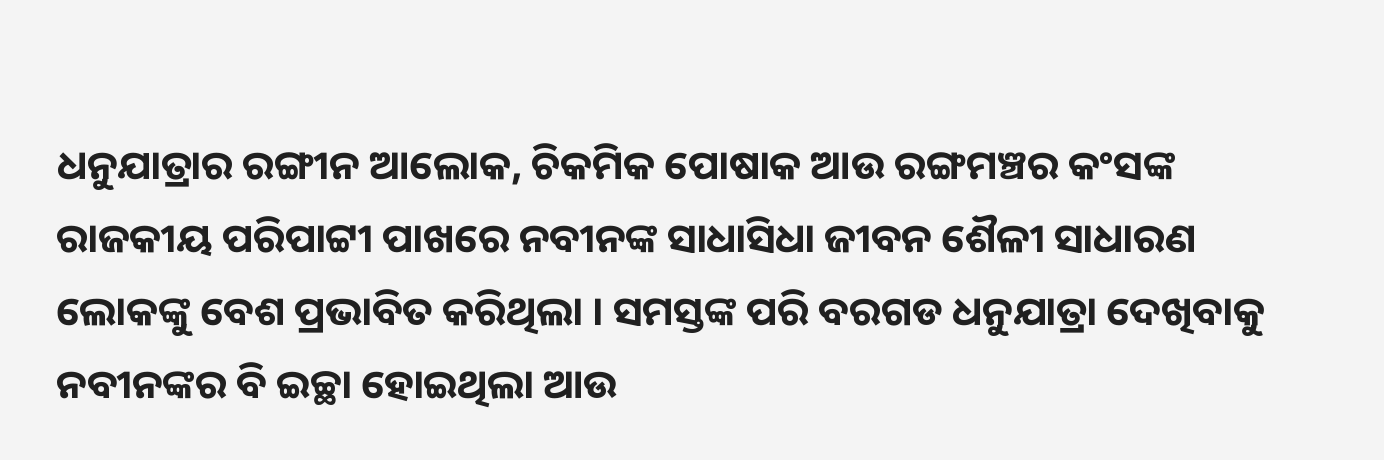ଧନୁଯାତ୍ରାର ରଙ୍ଗୀନ ଆଲୋକ, ଚିକମିକ ପୋଷାକ ଆଉ ରଙ୍ଗମଞ୍ଚର କଂସଙ୍କ ରାଜକୀୟ ପରିପାଟ୍ଟୀ ପାଖରେ ନବୀନଙ୍କ ସାଧାସିଧା ଜୀବନ ଶୈଳୀ ସାଧାରଣ ଲୋକଙ୍କୁ ବେଶ ପ୍ରଭାବିତ କରିଥିଲା । ସମସ୍ତଙ୍କ ପରି ବରଗଡ ଧନୁଯାତ୍ରା ଦେଖିବାକୁ ନବୀନଙ୍କର ବି ଇଚ୍ଛା ହୋଇଥିଲା ଆଉ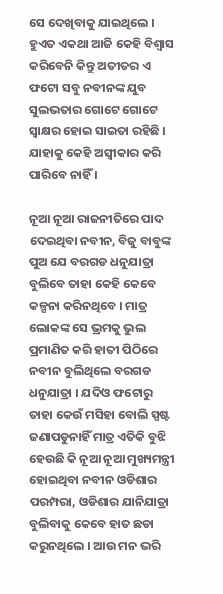ସେ ଦେଖିବାକୁ ଯାଇଥିଲେ । ହୁଏତ ଏକଥା ଆଜି କେହି ବିଶ୍ୱାସ କରିବେନି କିନ୍ତୁ ଅତୀତର ଏ ଫଟୋ ସବୁ ନବୀନଙ୍କ ଯୁବ ସୁଲଭତାର ଗୋଟେ ଗୋଟେ ସ୍ୱାକ୍ଷର ହୋଇ ସାଇତା ରହିଛି । ଯାହାକୁ କେହି ଅସ୍ୱୀକାର କରି ପାରିବେ ନାହିଁ ।

ନୂଆ ନୂଆ ରାଜନୀତିରେ ପାଦ ଦେଇଥିବା ନବୀନ, ବିଜୁ ବାବୁଙ୍କ ପୁଅ ଯେ ବରଗଡ ଧନୁଯାତ୍ରା ବୁଲିବେ ତାହା କେହି କେବେ କଳ୍ପନା କରିନଥିବେ । ମାତ୍ର ଲୋକଙ୍କ ସେ ଭ୍ରମକୁ ଭୁଲ ପ୍ରମାଣିତ କରି ହାତୀ ପିଠିରେ ନବୀନ ବୁଲିଥିଲେ ବରଗଡ ଧନୁଯାତ୍ରା । ଯଦିଓ ଫଟୋରୁ ତାହା କେଉଁ ମସିହା ବୋଲି ସ୍ପଷ୍ଟ ଜଣାପଡୁନାହିଁ ମାତ୍ର ଏତିକି ବୁଝି ହେଉଛି କି ନୂଆ ନୂଆ ମୁଖ୍ୟମନ୍ତ୍ରୀ ହୋଇଥିବା ନବୀନ ଓଡିଶାର ପରମ୍ପରା, ଓଡିଶାର ଯାନିଯାତ୍ରା ବୁଲିବାକୁ କେବେ ହାତ ଛଡା କରୁନଥିଲେ । ଆଉ ମନ ଭରି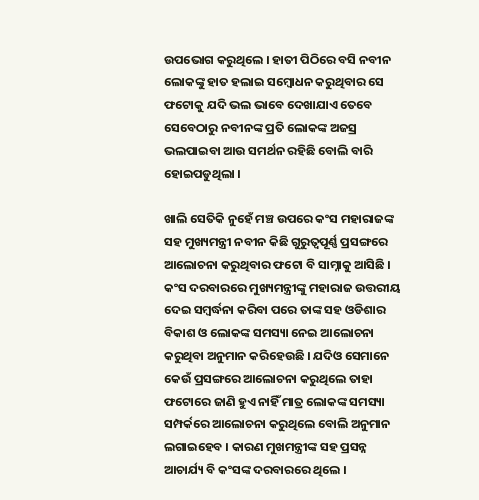ଉପଭୋଗ କରୁଥିଲେ । ହାତୀ ପିଠିରେ ବସି ନବୀନ ଲୋକଙ୍କୁ ହାତ ହଲାଇ ସମ୍ବୋଧନ କରୁଥିବାର ସେ ଫଟୋକୁ ଯଦି ଭଲ ଭାବେ ଦେଖାଯାଏ ତେବେ ସେବେଠାରୁ ନବୀନଙ୍କ ପ୍ରତି ଲୋକଙ୍କ ଅଜସ୍ର ଭଲପାଇବା ଆଉ ସମର୍ଥନ ରହିଛି ବୋଲି ବାରି ହୋଇପଡୁଥିଲା ।

ଖାଲି ସେତିକି ନୁହେଁ ମଞ୍ଚ ଉପରେ କଂସ ମହାରାଜଙ୍କ ସହ ମୁଖ୍ୟମନ୍ତ୍ରୀ ନବୀନ କିଛି ଗୁରୁତ୍ୱପୂର୍ଣ୍ଣ ପ୍ରସଙ୍ଗରେ ଆଲୋଚନା କରୁଥିବାର ଫଟୋ ବି ସାମ୍ନାକୁ ଆସିଛି । କଂସ ଦରବାରରେ ମୁଖ୍ୟମନ୍ତ୍ରୀଙ୍କୁ ମହାରାଜ ଉତ୍ତରୀୟ ଦେଇ ସମ୍ବର୍ଦ୍ଧନା କରିବା ପରେ ତାଙ୍କ ସହ ଓଡିଶାର ବିକାଶ ଓ ଲୋକଙ୍କ ସମସ୍ୟା ନେଇ ଆଲୋଚନା କରୁଥିବା ଅନୁମାନ କରିହେଉଛି । ଯଦିଓ ସେମାନେ କେଉଁ ପ୍ରସଙ୍ଗରେ ଆଲୋଚନା କରୁଥିଲେ ତାହା ଫଟୋରେ ଜାଣି ହୁଏ ନାହିଁ ମାତ୍ର ଲୋକଙ୍କ ସମସ୍ୟା ସମ୍ପର୍କରେ ଆଲୋଚନା କରୁଥିଲେ ବୋଲି ଅନୁମାନ ଲଗାଇହେବ । କାରଣ ମୁଖମନ୍ତ୍ରୀଙ୍କ ସହ ପ୍ରସନ୍ନ ଆଚାର୍ଯ୍ୟ ବି କଂସଙ୍କ ଦରବାରରେ ଥିଲେ ।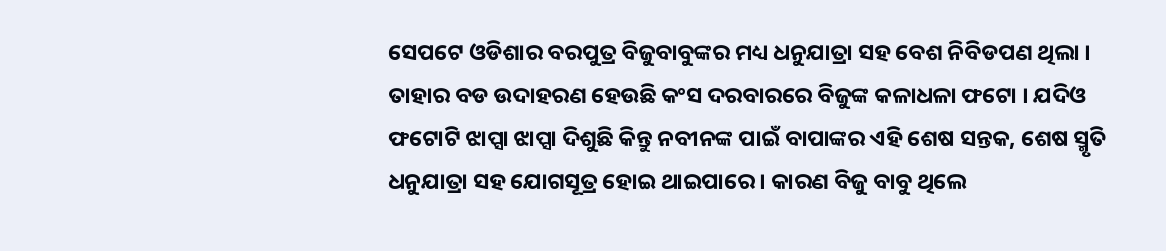ସେପଟେ ଓଡିଶାର ବରପୁତ୍ର ବିଜୁବାବୁଙ୍କର ମଧ୍ୟ ଧନୁଯାତ୍ରା ସହ ବେଶ ନିବିଡପଣ ଥିଲା । ତାହାର ବଡ ଉଦାହରଣ ହେଉଛି କଂସ ଦରବାରରେ ବିଜୁଙ୍କ କଳାଧଳା ଫଟୋ । ଯଦିଓ ଫଟୋଟି ଝାପ୍ସା ଝାପ୍ସା ଦିଶୁଛି କିନ୍ତୁ ନବୀନଙ୍କ ପାଇଁ ବାପାଙ୍କର ଏହି ଶେଷ ସନ୍ତକ, ଶେଷ ସ୍ମୃତି ଧନୁଯାତ୍ରା ସହ ଯୋଗସୂତ୍ର ହୋଇ ଥାଇପାରେ । କାରଣ ବିଜୁ ବାବୁ ଥିଲେ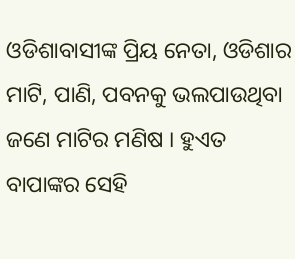ଓଡିଶାବାସୀଙ୍କ ପ୍ରିୟ ନେତା, ଓଡିଶାର ମାଟି, ପାଣି, ପବନକୁ ଭଲପାଉଥିବା ଜଣେ ମାଟିର ମଣିଷ । ହୁଏତ ବାପାଙ୍କର ସେହି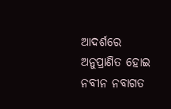ଆଦର୍ଶରେ ଅନୁପ୍ରାଣିତ ହୋଇ ନବୀନ ନବାଗତ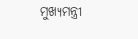ମୁଖ୍ୟମନ୍ତ୍ରୀ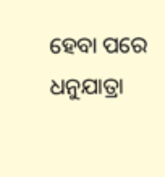ହେବା ପରେ ଧନୁଯାତ୍ରା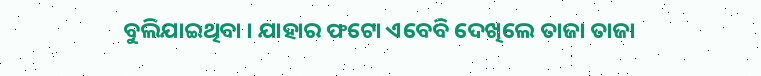ବୁଲିଯାଇଥିବା । ଯାହାର ଫଟୋ ଏବେବି ଦେଖିଲେ ତାଜା ତାଜା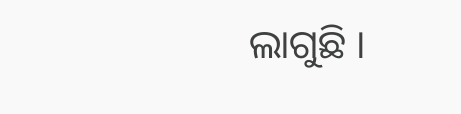ଲାଗୁଛି ।